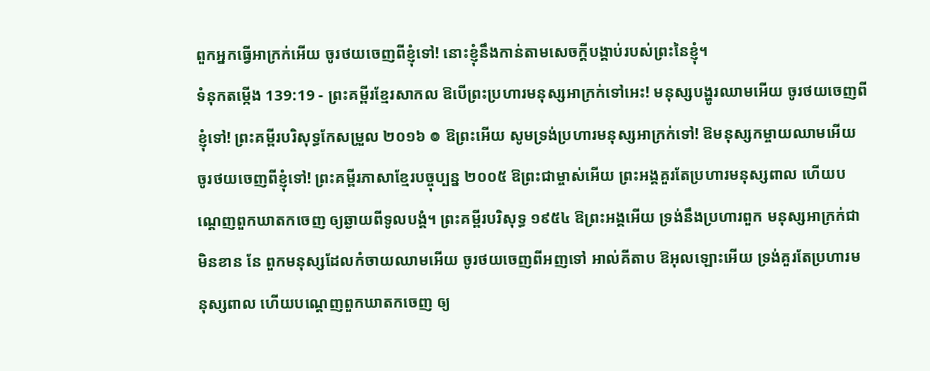ពួកអ្នកធ្វើអាក្រក់អើយ ចូរថយចេញពីខ្ញុំទៅ! នោះខ្ញុំនឹងកាន់តាមសេចក្ដីបង្គាប់របស់ព្រះនៃខ្ញុំ។
ទំនុកតម្កើង 139:19 - ព្រះគម្ពីរខ្មែរសាកល ឱបើព្រះប្រហារមនុស្សអាក្រក់ទៅអេះ! មនុស្សបង្ហូរឈាមអើយ ចូរថយចេញពីខ្ញុំទៅ! ព្រះគម្ពីរបរិសុទ្ធកែសម្រួល ២០១៦ ៙ ឱព្រះអើយ សូមទ្រង់ប្រហារមនុស្សអាក្រក់ទៅ! ឱមនុស្សកម្ចាយឈាមអើយ ចូរថយចេញពីខ្ញុំទៅ! ព្រះគម្ពីរភាសាខ្មែរបច្ចុប្បន្ន ២០០៥ ឱព្រះជាម្ចាស់អើយ ព្រះអង្គគួរតែប្រហារមនុស្សពាល ហើយបណ្តេញពួកឃាតកចេញ ឲ្យឆ្ងាយពីទូលបង្គំ។ ព្រះគម្ពីរបរិសុទ្ធ ១៩៥៤ ឱព្រះអង្គអើយ ទ្រង់នឹងប្រហារពួក មនុស្សអាក្រក់ជាមិនខាន នែ ពួកមនុស្សដែលកំចាយឈាមអើយ ចូរថយចេញពីអញទៅ អាល់គីតាប ឱអុលឡោះអើយ ទ្រង់គួរតែប្រហារមនុស្សពាល ហើយបណ្តេញពួកឃាតកចេញ ឲ្យ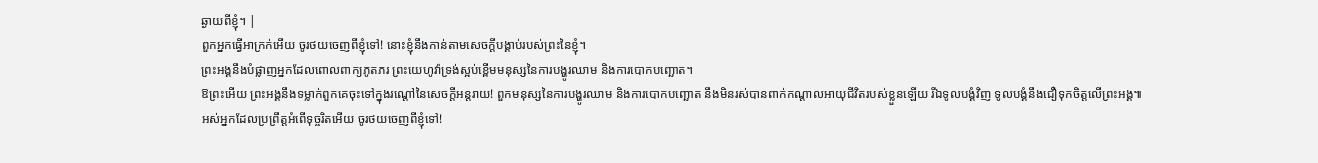ឆ្ងាយពីខ្ញុំ។ |
ពួកអ្នកធ្វើអាក្រក់អើយ ចូរថយចេញពីខ្ញុំទៅ! នោះខ្ញុំនឹងកាន់តាមសេចក្ដីបង្គាប់របស់ព្រះនៃខ្ញុំ។
ព្រះអង្គនឹងបំផ្លាញអ្នកដែលពោលពាក្យភូតភរ ព្រះយេហូវ៉ាទ្រង់ស្អប់ខ្ពើមមនុស្សនៃការបង្ហូរឈាម និងការបោកបញ្ឆោត។
ឱព្រះអើយ ព្រះអង្គនឹងទម្លាក់ពួកគេចុះទៅក្នុងរណ្ដៅនៃសេចក្ដីអន្តរាយ! ពួកមនុស្សនៃការបង្ហូរឈាម និងការបោកបញ្ឆោត នឹងមិនរស់បានពាក់កណ្ដាលអាយុជីវិតរបស់ខ្លួនឡើយ រីឯទូលបង្គំវិញ ទូលបង្គំនឹងជឿទុកចិត្តលើព្រះអង្គ៕
អស់អ្នកដែលប្រព្រឹត្តអំពើទុច្ចរិតអើយ ចូរថយចេញពីខ្ញុំទៅ!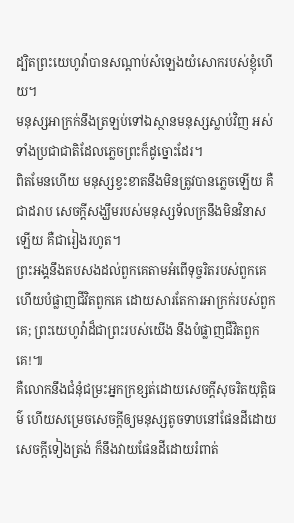ដ្បិតព្រះយេហូវ៉ាបានសណ្ដាប់សំឡេងយំសោករបស់ខ្ញុំហើយ។
មនុស្សអាក្រក់នឹងត្រឡប់ទៅឯស្ថានមនុស្សស្លាប់វិញ អស់ទាំងប្រជាជាតិដែលភ្លេចព្រះក៏ដូច្នោះដែរ។
ពិតមែនហើយ មនុស្សខ្វះខាតនឹងមិនត្រូវបានភ្លេចឡើយ គឺជាដរាប សេចក្ដីសង្ឃឹមរបស់មនុស្សទ័លក្រនឹងមិនវិនាសឡើយ គឺជារៀងរហូត។
ព្រះអង្គនឹងតបសងដល់ពួកគេតាមអំពើទុច្ចរិតរបស់ពួកគេ ហើយបំផ្លាញជីវិតពួកគេ ដោយសារតែការអាក្រក់របស់ពួកគេ; ព្រះយេហូវ៉ាដ៏ជាព្រះរបស់យើង នឹងបំផ្លាញជីវិតពួកគេ!៕
គឺលោកនឹងជំនុំជម្រះអ្នកក្រខ្សត់ដោយសេចក្ដីសុចរិតយុត្តិធម៌ ហើយសម្រេចសេចក្ដីឲ្យមនុស្សតូចទាបនៅផែនដីដោយសេចក្ដីទៀងត្រង់ ក៏នឹងវាយផែនដីដោយរំពាត់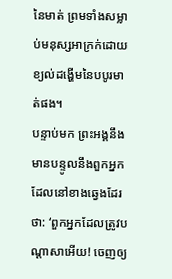នៃមាត់ ព្រមទាំងសម្លាប់មនុស្សអាក្រក់ដោយខ្យល់ដង្ហើមនៃបបូរមាត់ផង។
បន្ទាប់មក ព្រះអង្គនឹងមានបន្ទូលនឹងពួកអ្នកដែលនៅខាងឆ្វេងដែរថា: ‘ពួកអ្នកដែលត្រូវបណ្ដាសាអើយ! ចេញឲ្យ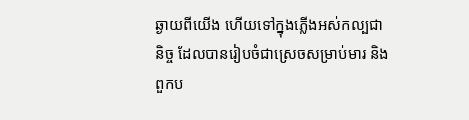ឆ្ងាយពីយើង ហើយទៅក្នុងភ្លើងអស់កល្បជានិច្ច ដែលបានរៀបចំជាស្រេចសម្រាប់មារ និងពួកប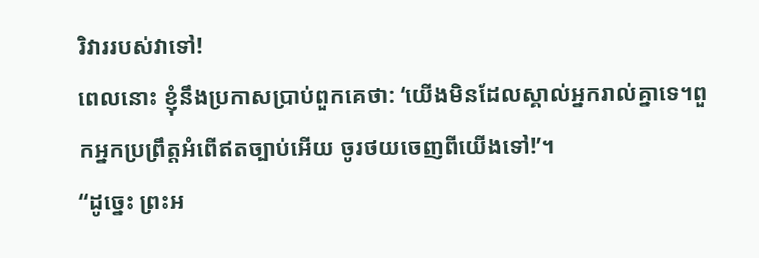រិវាររបស់វាទៅ!
ពេលនោះ ខ្ញុំនឹងប្រកាសប្រាប់ពួកគេថា: ‘យើងមិនដែលស្គាល់អ្នករាល់គ្នាទេ។ពួកអ្នកប្រព្រឹត្តអំពើឥតច្បាប់អើយ ចូរថយចេញពីយើងទៅ!’។
“ដូច្នេះ ព្រះអ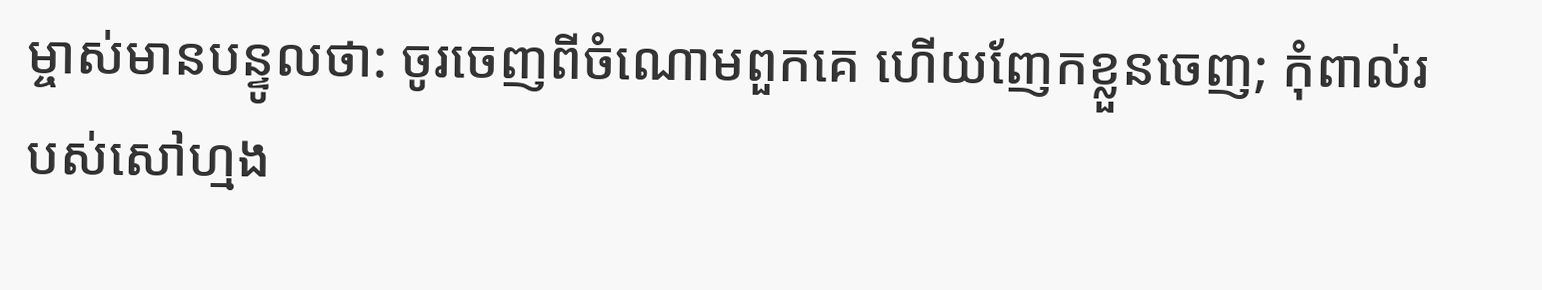ម្ចាស់មានបន្ទូលថា: ចូរចេញពីចំណោមពួកគេ ហើយញែកខ្លួនចេញ; កុំពាល់របស់សៅហ្មង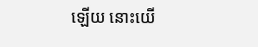ឡើយ នោះយើ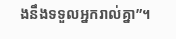ងនឹងទទួលអ្នករាល់គ្នា”។